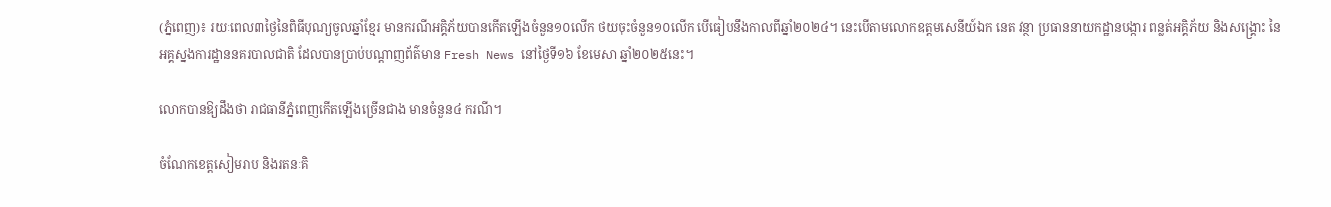(ភ្នំពេញ)៖ រយៈពេល៣ថ្ងៃនៃពិធីបុណ្យចូលឆ្នាំខ្មែរ មានករណីអគ្គិភ័យបានកើតឡើងចំនួន១០លើក ថយចុះចំនួន១០លើក បើធៀបនឹងកាលពីឆ្នាំ២០២៤។ នេះបើតាមលោកឧត្តមសេនីយ៍ឯក នេត វន្ថា ប្រធាននាយកដ្ឋានបង្ការ ពន្លត់អគ្គិភ័យ និងសង្គ្រោះ នៃអគ្គស្នងការដ្ឋាននគរបាលជាតិ ដែលបានប្រាប់បណ្តាញព័ត៌មាន Fresh News នៅថ្ងៃទី១៦ ខែមេសា ឆ្នាំ២០២៥នេះ។

លោកបានឱ្យដឹងថា រាជធានីភ្នំពេញកើតឡើងច្រើនជាង មានចំនួន៤ ករណី។

ចំណែកខេត្តសៀមរាប និងរតនៈគិ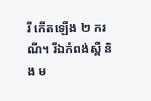រី កើតឡើង ២ ករណី។ រីឯកំពង់ស្ពឺ និង ម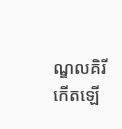ណ្ឌលគិរី កើតឡើ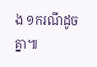ង ១ករណីដូចគ្នា៕